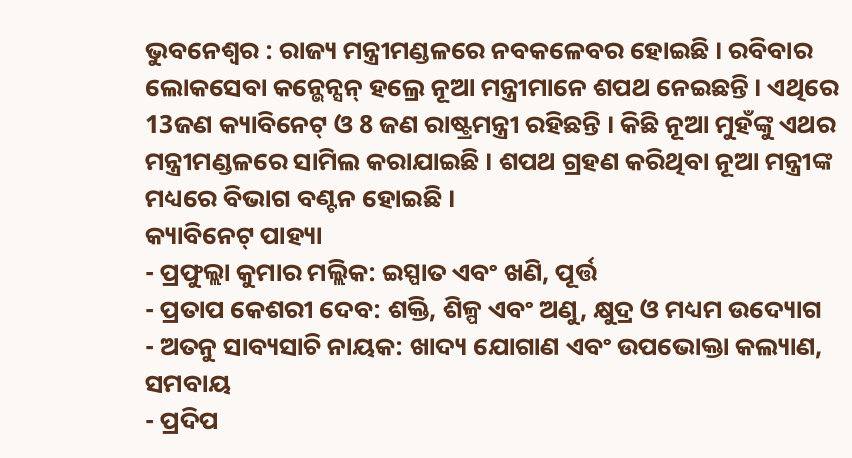ଭୁବନେଶ୍ୱର : ରାଜ୍ୟ ମନ୍ତ୍ରୀମଣ୍ଡଳରେ ନବକଳେବର ହୋଇଛି । ରବିବାର ଲୋକସେବା କନ୍ଭେନ୍ସନ୍ ହଲ୍ରେ ନୂଆ ମନ୍ତ୍ରୀମାନେ ଶପଥ ନେଇଛନ୍ତି । ଏଥିରେ 13ଜଣ କ୍ୟାବିନେଟ୍ ଓ 8 ଜଣ ରାଷ୍ଟ୍ରମନ୍ତ୍ରୀ ରହିଛନ୍ତି । କିଛି ନୂଆ ମୁହଁଙ୍କୁ ଏଥର ମନ୍ତ୍ରୀମଣ୍ଡଳରେ ସାମିଲ କରାଯାଇଛି । ଶପଥ ଗ୍ରହଣ କରିଥିବା ନୂଆ ମନ୍ତ୍ରୀଙ୍କ ମଧ୍ୟରେ ବିଭାଗ ବଣ୍ଟନ ହୋଇଛି ।
କ୍ୟାବିନେଟ୍ ପାହ୍ୟା
- ପ୍ରଫୁଲ୍ଲା କୁମାର ମଲ୍ଲିକ: ଇସ୍ପାତ ଏବଂ ଖଣି, ପୂର୍ତ୍ତ
- ପ୍ରତାପ କେଶରୀ ଦେବ: ଶକ୍ତି, ଶିଳ୍ପ ଏବଂ ଅଣୁ, କ୍ଷୁଦ୍ର ଓ ମଧ୍ୟମ ଉଦ୍ୟୋଗ
- ଅତନୁ ସାବ୍ୟସାଚି ନାୟକ: ଖାଦ୍ୟ ଯୋଗାଣ ଏବଂ ଉପଭୋକ୍ତା କଲ୍ୟାଣ, ସମବାୟ
- ପ୍ରଦିପ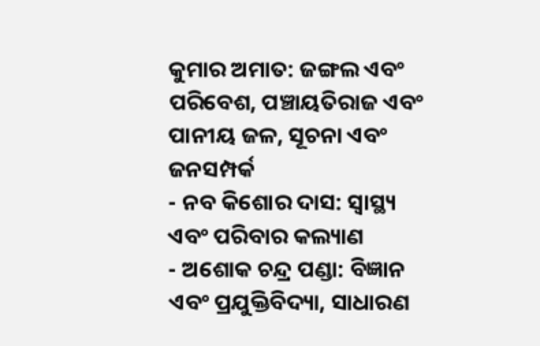କୁମାର ଅମାତ: ଜଙ୍ଗଲ ଏବଂ ପରିବେଶ, ପଞ୍ଚାୟତିରାଜ ଏବଂ ପାନୀୟ ଜଳ, ସୂଚନା ଏବଂ ଜନସମ୍ପର୍କ
- ନବ କିଶୋର ଦାସ: ସ୍ୱାସ୍ଥ୍ୟ ଏବଂ ପରିବାର କଲ୍ୟାଣ
- ଅଶୋକ ଚନ୍ଦ୍ର ପଣ୍ଡା: ବିଜ୍ଞାନ ଏବଂ ପ୍ରଯୁକ୍ତିବିଦ୍ୟା, ସାଧାରଣ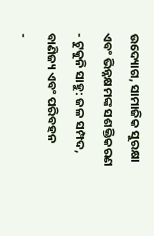ଉଦ୍ୟୋଗ, ସାମାଜିକ ସୁରକ୍ଷା ଏବଂ ଭିନ୍ନକ୍ଷମଙ୍କ ସଶକ୍ତିକରଣ
- ଟୁକୁନି ସାହୁ: ଜଳ ସମ୍ପଦ, ବାଣିଜ୍ୟ ଏବଂ ପରିବହନ
-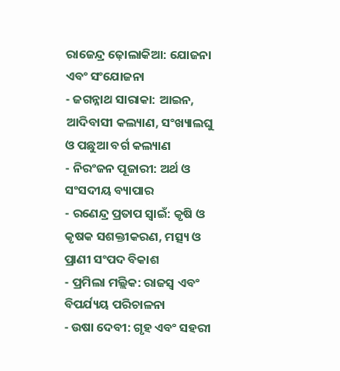ରାଜେନ୍ଦ୍ର ଢ଼ୋଲାକିଆ: ଯୋଜନା ଏବଂ ସଂଯୋଜନା
- ଜଗନ୍ନାଥ ସାରାକା: ଆଇନ, ଆଦିବାସୀ କଲ୍ୟାଣ, ସଂଖ୍ୟାଲଘୁ ଓ ପଛୁଆ ବର୍ଗ କଲ୍ୟାଣ
- ନିରଂଜନ ପୂଜାରୀ: ଅର୍ଥ ଓ ସଂସଦୀୟ ବ୍ୟାପାର
- ରଣେନ୍ଦ୍ର ପ୍ରତାପ ସ୍ୱାଇଁ: କୃଷି ଓ କୃଷକ ସଶକ୍ତୀକରଣ, ମତ୍ସ୍ୟ ଓ ପ୍ରାଣୀ ସଂପଦ ବିକାଶ
- ପ୍ରମିଲା ମଲ୍ଲିକ: ରାଜସ୍ୱ ଏବଂ ବିପର୍ଯ୍ୟୟ ପରିଚାଳନା
- ଉଷା ଦେବୀ: ଗୃହ ଏବଂ ସହରୀ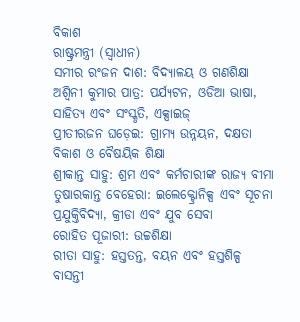ବିକାଶ
ରାଷ୍ଟ୍ରମନ୍ତ୍ରୀ (ସ୍ୱାଧୀନ)
ସମୀର ରଂଜନ ଦାଶ: ବିଦ୍ୟାଳୟ ଓ ଗଣଶିକ୍ଷା
ଅଶ୍ୱିନୀ କୁମାର ପାତ୍ର: ପର୍ଯ୍ୟଟନ, ଓଡିଆ ଭାଷା, ସାହିତ୍ୟ ଏବଂ ସଂସ୍କୃତି, ଏକ୍ସାଇଜ୍
ପ୍ରୀତୀରଜନ ଘଡ଼େଇ: ଗ୍ରାମ୍ୟ ଉନ୍ନୟନ, ଦକ୍ଷତା ବିକାଶ ଓ ବୈଷୟିକ ଶିକ୍ଷା
ଶ୍ରୀକାନ୍ତ ସାହୁ: ଶ୍ରମ ଏବଂ କର୍ମଚାରୀଙ୍କ ରାଜ୍ୟ ବୀମା
ତୁଷାରକାନ୍ତ ବେହେରା: ଇଲେକ୍ଟ୍ରୋନିକ୍ସ ଏବଂ ସୂଚନା ପ୍ରଯୁକ୍ତିବିଦ୍ୟା, କ୍ରୀଡା ଏବଂ ଯୁବ ସେବା
ରୋହିତ ପୂଜାରୀ: ଉଚ୍ଚଶିକ୍ଷା
ରୀତା ସାହୁ: ହସ୍ତତନ୍ତ, ବୟନ ଏବଂ ହସ୍ତଶିଳ୍ପ
ବାସନ୍ତୀ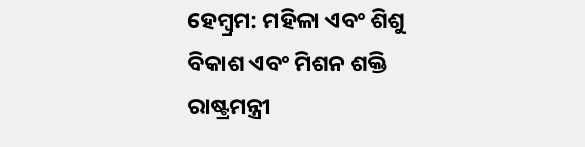ହେମ୍ବ୍ରମ: ମହିଳା ଏବଂ ଶିଶୁ ବିକାଶ ଏବଂ ମିଶନ ଶକ୍ତି
ରାଷ୍ଟ୍ରମନ୍ତ୍ରୀ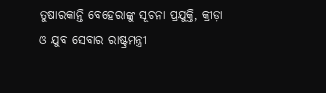ତୁଷାରକାନ୍ତି ବେହେରାଙ୍କୁ ସୂଚନା ପ୍ରଯୁକ୍ତି, କ୍ରୀଡ଼ା ଓ ଯୁବ ସେବାର ରାଷ୍ଟ୍ରମନ୍ତ୍ରୀ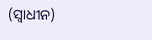(ସ୍ୱାଧୀନ)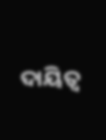ଦାୟିତ୍ୱ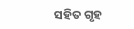ସହିତ ଗୃହ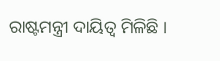ରାଷ୍ଟମନ୍ତ୍ରୀ ଦାୟିତ୍ୱ ମିଳିଛି ।